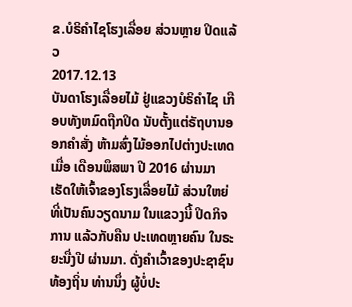ຂ.ບໍຣິຄຳໄຊໂຮງເລື່ອຍ ສ່ວນຫຼາຍ ປິດແລ້ວ
2017.12.13
ບັນດາໂຮງເລື່ອຍໄມ້ ຢູ່ແຂວງບໍຣິຄຳໄຊ ເກືອບທັງຫມົດຖືກປິດ ນັບຕັ້ງແຕ່ຣັຖບານອອກຄຳສັ່ງ ຫ້າມສົ່ງໄມ້ອອກໄປຕ່າງປະເທດ ເມື່ອ ເດືອນພຶສພາ ປີ 2016 ຜ່ານມາ ເຮັດໃຫ້ເຈົ້າຂອງໂຮງເລື່ອຍໄມ້ ສ່ວນໃຫຍ່ທີ່ເປັນຄົນວຽດນາມ ໃນແຂວງນີ້ ປິດກິຈການ ແລ້ວກັບຄືນ ປະເທດຫຼາຍຄົນ ໃນຣະຍະນື່ງປີ ຜ່ານມາ. ດັ່ງຄຳເວົ້າຂອງປະຊາຊົນທ້ອງຖິ່ນ ທ່ານນຶ່ງ ຜູ້ບໍ່ປະ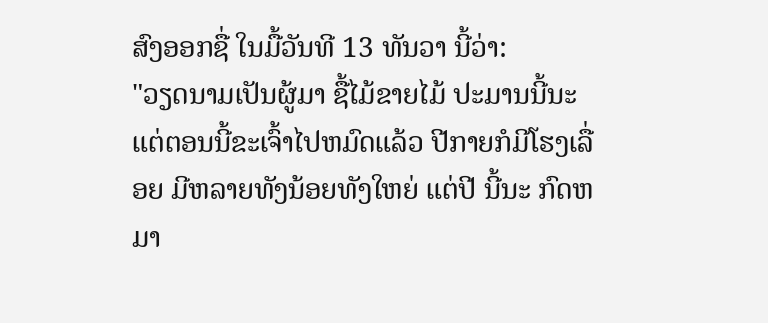ສົງອອກຊື່ ໃນມື້ວັນທີ 13 ທັນວາ ນີ້ວ່າ:
"ວຽດນາມເປັນຜູ້ມາ ຊື້ໄມ້ຂາຍໄມ້ ປະມານນີ້ນະ ແຕ່ຕອນນີ້ຂະເຈົ້າໄປຫມົດແລ້ວ ປີກາຍກໍມີໂຮງເລື່ອຍ ມີຫລາຍທັງນ້ອຍທັງໃຫຍ່ ແຕ່ປີ ນີ້ນະ ກົດຫມາ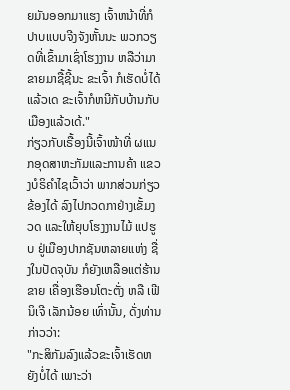ຍມັນອອກມາແຮງ ເຈົ້າຫນ້າທີ່ກໍປາບແບບຈີງຈັງຫັ້ນນະ ພວກວຽດທີ່ເຂົ້າມາເຊົ່າໂຮງງານ ຫລືວ່າມາຂາຍມາຊື້ຊີ້ນະ ຂະເຈົ້າ ກໍເຮັດບໍ່ໄດ້ແລ້ວເດ ຂະເຈົ້າກໍຫນີກັບບ້ານກັບເມືອງແລ້ວເດ້."
ກ່ຽວກັບເຣື້ອງນີ້ເຈົ້າໜ້າທີ່ ຜແນກອຸດສາຫະກັມແລະການຄ້າ ແຂວງບໍຣິຄຳໄຊເວົ້າວ່າ ພາກສ່ວນກ່ຽວຂ້ອງໄດ້ ລົງໄປກວດກາຢ່າງເຂັ້ມງວດ ແລະໃຫ້ຍຸບໂຮງງານໄມ້ ແປຮູບ ຢູ່ເມືອງປາກຊັນຫລາຍແຫ່ງ ຊື່ງໃນປັດຈຸບັນ ກໍຍັງເຫລືອແຕ່ຮ້ານຂາຍ ເຄື່ອງເຮືອນໂຕະຕັ່ງ ຫລື ເຟີນິເຈີ ເລັກນ້ອຍ ເທົ່ານັ້ນ, ດັ່ງທ່ານກ່າວວ່າ:
"ກະສິກັມລົງແລ້ວຂະເຈົ້າເຮັດຫຍັງບໍ່ໄດ້ ເພາະວ່າ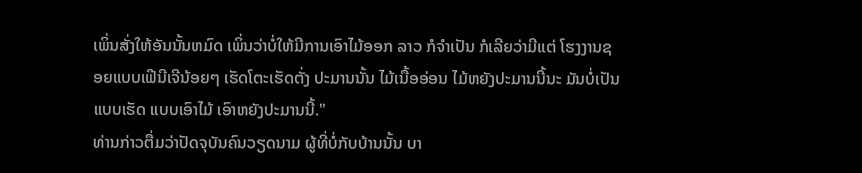ເພິ່ນສັ່ງໃຫ້ອັນນັ້ນຫມົດ ເພິ່ນວ່າບໍ່ໃຫ້ມີການເອົາໄມ້ອອກ ລາວ ກໍຈຳເປັນ ກໍເລີຍວ່າມີແຕ່ ໂຮງງານຊອຍແບບເຟີນີເຈີນ້ອຍໆ ເຮັດໂຕະເຮັດຕັ່ງ ປະມານນັ້ນ ໄມ້ເນື້ອອ່ອນ ໄມ້ຫຍັງປະມານນີ້ນະ ມັນບໍ່ເປັນແບບເຮັດ ແບບເອົາໄມ້ ເອົາຫຍັງປະມານນີ້."
ທ່ານກ່າວຕື່ມວ່າປັດຈຸບັນຄົນວຽດນາມ ຜູ້ທີ່ບໍ່ກັບບ້ານນັ້ນ ບາ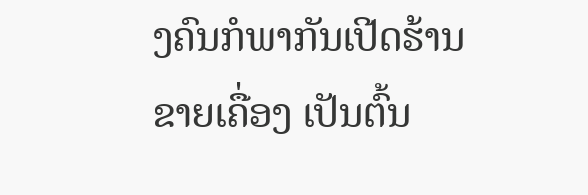ງຄົນກໍພາກັນເປີດຮ້ານຂາຍເຄື່ອງ ເປັນຕົ້ນ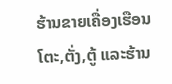ຮ້ານຂາຍເຄື່ອງເຮືອນ ໂຕະ,ຕັ່ງ,ຕູ້ ແລະຮ້ານ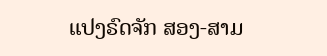ແປງຣົດຈັກ ສອງ-ສາມ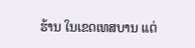ຮ້ານ ໃນເຂດເທສບານ ແຕ່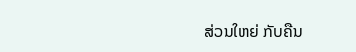ສ່ວນໃຫຍ່ ກັບຄືນ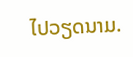ໄປວຽດນາມ.